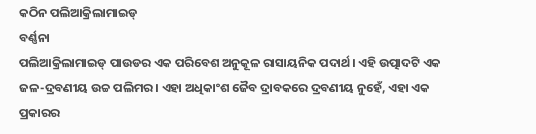କଠିନ ପଲିଆକ୍ରିଲାମାଇଡ୍
ବର୍ଣ୍ଣନା
ପଲିଆକ୍ରିଲାମାଇଡ୍ ପାଉଡର ଏକ ପରିବେଶ ଅନୁକୂଳ ରାସାୟନିକ ପଦାର୍ଥ। ଏହି ଉତ୍ପାଦଟି ଏକ ଜଳ-ଦ୍ରବଣୀୟ ଉଚ୍ଚ ପଲିମର। ଏହା ଅଧିକାଂଶ ଜୈବ ଦ୍ରାବକରେ ଦ୍ରବଣୀୟ ନୁହେଁ, ଏହା ଏକ ପ୍ରକାରର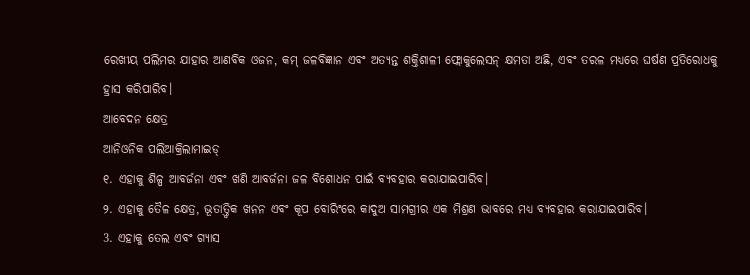ରେଖୀୟ ପଲିମର ଯାହାର ଆଣବିକ ଓଜନ, କମ୍ ଜଳବିଜ୍ଞାନ ଏବଂ ଅତ୍ୟନ୍ତ ଶକ୍ତିଶାଳୀ ଫ୍ଲୋକୁଲେସନ୍ କ୍ଷମତା ଅଛି, ଏବଂ ତରଳ ମଧ୍ୟରେ ଘର୍ଷଣ ପ୍ରତିରୋଧକୁ ହ୍ରାସ କରିପାରିବ।
ଆବେଦନ କ୍ଷେତ୍ର
ଆନିଓନିକ ପଲିଆକ୍ରିଲାମାଇଡ୍
୧. ଏହାକୁ ଶିଳ୍ପ ଆବର୍ଜନା ଏବଂ ଖଣି ଆବର୍ଜନା ଜଳ ବିଶୋଧନ ପାଇଁ ବ୍ୟବହାର କରାଯାଇପାରିବ।
୨. ଏହାକୁ ତୈଳ କ୍ଷେତ୍ର, ଭୂତାତ୍ତ୍ୱିକ ଖନନ ଏବଂ କୂପ ବୋରିଂରେ କାଦୁଅ ସାମଗ୍ରୀର ଏକ ମିଶ୍ରଣ ଭାବରେ ମଧ୍ୟ ବ୍ୟବହାର କରାଯାଇପାରିବ।
3. ଏହାକୁ ତେଲ ଏବଂ ଗ୍ୟାସ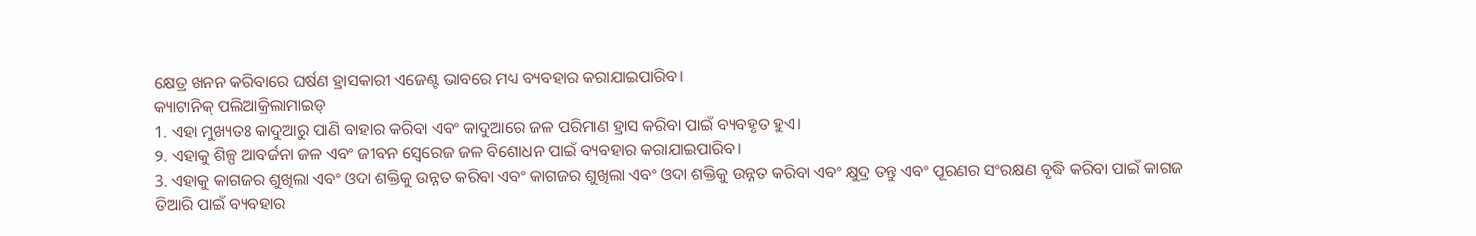କ୍ଷେତ୍ର ଖନନ କରିବାରେ ଘର୍ଷଣ ହ୍ରାସକାରୀ ଏଜେଣ୍ଟ ଭାବରେ ମଧ୍ୟ ବ୍ୟବହାର କରାଯାଇପାରିବ।
କ୍ୟାଟାନିକ୍ ପଲିଆକ୍ରିଲାମାଇଡ୍
1. ଏହା ମୁଖ୍ୟତଃ କାଦୁଆରୁ ପାଣି ବାହାର କରିବା ଏବଂ କାଦୁଆରେ ଜଳ ପରିମାଣ ହ୍ରାସ କରିବା ପାଇଁ ବ୍ୟବହୃତ ହୁଏ।
୨. ଏହାକୁ ଶିଳ୍ପ ଆବର୍ଜନା ଜଳ ଏବଂ ଜୀବନ ସ୍ୱେରେଜ ଜଳ ବିଶୋଧନ ପାଇଁ ବ୍ୟବହାର କରାଯାଇପାରିବ।
3. ଏହାକୁ କାଗଜର ଶୁଖିଲା ଏବଂ ଓଦା ଶକ୍ତିକୁ ଉନ୍ନତ କରିବା ଏବଂ କାଗଜର ଶୁଖିଲା ଏବଂ ଓଦା ଶକ୍ତିକୁ ଉନ୍ନତ କରିବା ଏବଂ କ୍ଷୁଦ୍ର ତନ୍ତୁ ଏବଂ ପୂରଣର ସଂରକ୍ଷଣ ବୃଦ୍ଧି କରିବା ପାଇଁ କାଗଜ ତିଆରି ପାଇଁ ବ୍ୟବହାର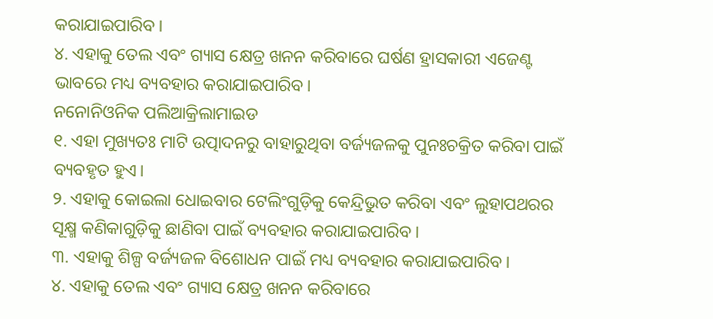କରାଯାଇପାରିବ।
୪. ଏହାକୁ ତେଲ ଏବଂ ଗ୍ୟାସ କ୍ଷେତ୍ର ଖନନ କରିବାରେ ଘର୍ଷଣ ହ୍ରାସକାରୀ ଏଜେଣ୍ଟ ଭାବରେ ମଧ୍ୟ ବ୍ୟବହାର କରାଯାଇପାରିବ।
ନନୋନିଓନିକ ପଲିଆକ୍ରିଲାମାଇଡ
୧. ଏହା ମୁଖ୍ୟତଃ ମାଟି ଉତ୍ପାଦନରୁ ବାହାରୁଥିବା ବର୍ଜ୍ୟଜଳକୁ ପୁନଃଚକ୍ରିତ କରିବା ପାଇଁ ବ୍ୟବହୃତ ହୁଏ।
୨. ଏହାକୁ କୋଇଲା ଧୋଇବାର ଟେଲିଂଗୁଡ଼ିକୁ କେନ୍ଦ୍ରିଭୁତ କରିବା ଏବଂ ଲୁହାପଥରର ସୂକ୍ଷ୍ମ କଣିକାଗୁଡ଼ିକୁ ଛାଣିବା ପାଇଁ ବ୍ୟବହାର କରାଯାଇପାରିବ।
୩. ଏହାକୁ ଶିଳ୍ପ ବର୍ଜ୍ୟଜଳ ବିଶୋଧନ ପାଇଁ ମଧ୍ୟ ବ୍ୟବହାର କରାଯାଇପାରିବ।
୪. ଏହାକୁ ତେଲ ଏବଂ ଗ୍ୟାସ କ୍ଷେତ୍ର ଖନନ କରିବାରେ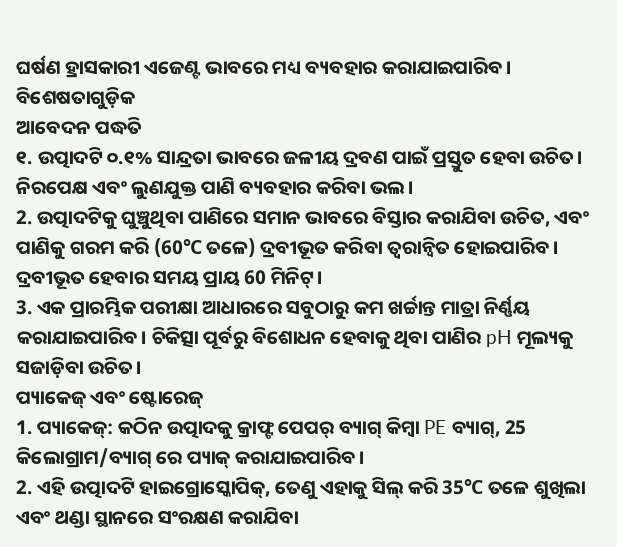ଘର୍ଷଣ ହ୍ରାସକାରୀ ଏଜେଣ୍ଟ ଭାବରେ ମଧ୍ୟ ବ୍ୟବହାର କରାଯାଇପାରିବ।
ବିଶେଷତାଗୁଡ଼ିକ
ଆବେଦନ ପଦ୍ଧତି
୧. ଉତ୍ପାଦଟି ୦.୧% ସାନ୍ଦ୍ରତା ଭାବରେ ଜଳୀୟ ଦ୍ରବଣ ପାଇଁ ପ୍ରସ୍ତୁତ ହେବା ଉଚିତ। ନିରପେକ୍ଷ ଏବଂ ଲୁଣଯୁକ୍ତ ପାଣି ବ୍ୟବହାର କରିବା ଭଲ।
2. ଉତ୍ପାଦଟିକୁ ଘୁଞ୍ଚୁଥିବା ପାଣିରେ ସମାନ ଭାବରେ ବିସ୍ତାର କରାଯିବା ଉଚିତ, ଏବଂ ପାଣିକୁ ଗରମ କରି (60℃ ତଳେ) ଦ୍ରବୀଭୂତ କରିବା ତ୍ୱରାନ୍ୱିତ ହୋଇପାରିବ। ଦ୍ରବୀଭୂତ ହେବାର ସମୟ ପ୍ରାୟ 60 ମିନିଟ୍।
3. ଏକ ପ୍ରାରମ୍ଭିକ ପରୀକ୍ଷା ଆଧାରରେ ସବୁଠାରୁ କମ ଖର୍ଚ୍ଚାନ୍ତ ମାତ୍ରା ନିର୍ଣ୍ଣୟ କରାଯାଇପାରିବ। ଚିକିତ୍ସା ପୂର୍ବରୁ ବିଶୋଧନ ହେବାକୁ ଥିବା ପାଣିର pH ମୂଲ୍ୟକୁ ସଜାଡ଼ିବା ଉଚିତ।
ପ୍ୟାକେଜ୍ ଏବଂ ଷ୍ଟୋରେଜ୍
1. ପ୍ୟାକେଜ୍: କଠିନ ଉତ୍ପାଦକୁ କ୍ରାଫ୍ଟ ପେପର୍ ବ୍ୟାଗ୍ କିମ୍ବା PE ବ୍ୟାଗ୍, 25 କିଲୋଗ୍ରାମ/ବ୍ୟାଗ୍ ରେ ପ୍ୟାକ୍ କରାଯାଇପାରିବ।
2. ଏହି ଉତ୍ପାଦଟି ହାଇଗ୍ରୋସ୍କୋପିକ୍, ତେଣୁ ଏହାକୁ ସିଲ୍ କରି 35℃ ତଳେ ଶୁଖିଲା ଏବଂ ଥଣ୍ଡା ସ୍ଥାନରେ ସଂରକ୍ଷଣ କରାଯିବା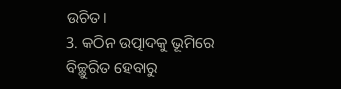ଉଚିତ।
3. କଠିନ ଉତ୍ପାଦକୁ ଭୂମିରେ ବିଚ୍ଛୁରିତ ହେବାରୁ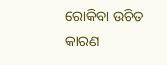ରୋକିବା ଉଚିତ କାରଣ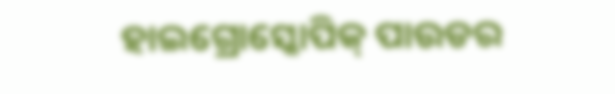ହାଇଗ୍ରୋସ୍କୋପିକ୍ ପାଉଡର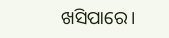ଖସିପାରେ।